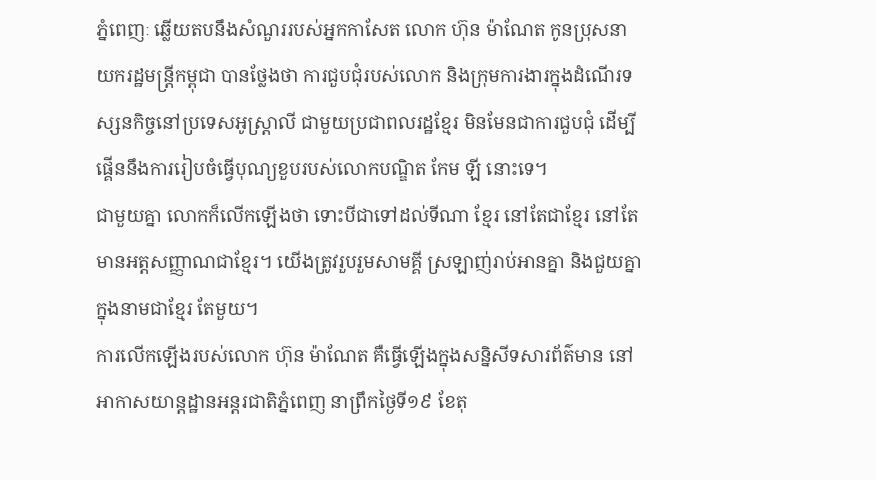ភ្នំពេញៈ ឆ្លើយតបនឹងសំណួររបស់អ្នកកាសែត លោក ហ៊ុន ម៉ាណែត កូនប្រុសនាយករដ្ឋមន្ត្រីកម្ពុជា បានថ្លែងថា ការជួបជុំរបស់លោក និងក្រុមការងារក្នុងដំណើរទស្សនកិច្ចនៅប្រទេសអូស្ត្រាលី ជាមួយប្រជាពលរដ្ឋខ្មែរ មិនមែនជាការជួបជុំ ដើម្បីផ្គើននឹងការរៀបចំធ្វើបុណ្យខួបរបស់លោកបណ្ឌិត កែម ឡី នោះទេ។
ជាមួយគ្នា លោកក៏លើកឡើងថា ទោះបីជាទៅដល់ទីណា ខ្មែរ នៅតែជាខ្មែរ នៅតែមានអត្តសញ្ញាណជាខ្មែរ។ យើងត្រូវរួបរួមសាមគ្គី ស្រឡាញ់រាប់អានគ្នា និងជួយគ្នាក្នុងនាមជាខ្មែរ តែមួយ។
ការលើកឡើងរបស់លោក ហ៊ុន ម៉ាណែត គឺធ្វើឡើងក្នុងសន្និសីទសារព័ត៌មាន នៅអាកាសយាន្តដ្ឋានអន្តរជាតិភ្នំពេញ នាព្រឹកថ្ងៃទី១៩ ខែតុ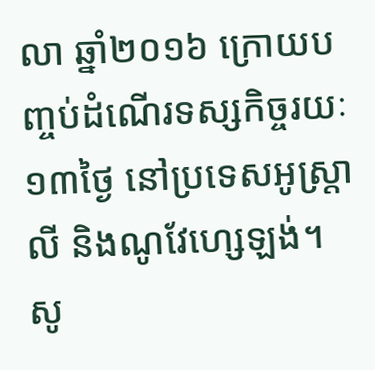លា ឆ្នាំ២០១៦ ក្រោយបញ្ចប់ដំណើរទស្សកិច្ចរយៈ១៣ថ្ងៃ នៅប្រទេសអូស្ត្រាលី និងណូវែហ្សេឡង់។
សូ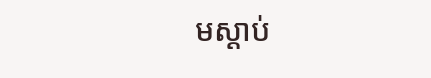មស្ដាប់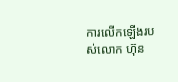ការលើកឡើងរបស់លោក ហ៊ុន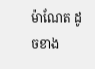ម៉ាណែត ដូចខាង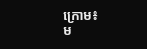ក្រោម៖
ម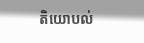តិយោបល់